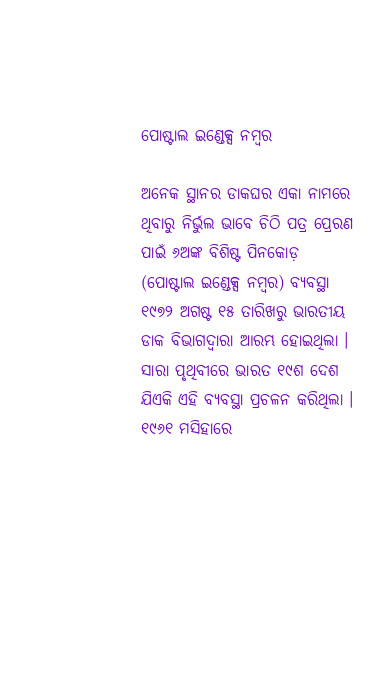ପୋଷ୍ଟାଲ ଇଣ୍ଡେକ୍ସ ନମ୍ବର

ଅନେକ ସ୍ଥାନର ଡାକଘର ଏକା ନାମରେ ଥିବାରୁ ନିର୍ଭୁଲ ଭାବେ ଚିଠି ପତ୍ର ପ୍ରେରଣ ପାଇଁ ୬ଅଙ୍କ ବିଶିଷ୍ଟ ପିନକୋଡ଼ (ପୋଷ୍ଟାଲ ଇଣ୍ଡେକ୍ସ ନମ୍ବର) ବ୍ୟବସ୍ଥା ୧୯୭୨ ଅଗଷ୍ଟ ୧୫ ତାରିଖରୁ ଭାରତୀୟ ଡାକ ବିଭାଗଦ୍ୱାରା ଆରମ୍ଭ ହୋଇଥିଲା । ସାରା ପୃଥିବୀରେ ଭାରତ ୧୯ଶ ଦେଶ ଯିଏକି ଏହି ବ୍ୟବସ୍ଥା ପ୍ରଚଳନ କରିଥିଲା । ୧୯୬୧ ମସିହାରେ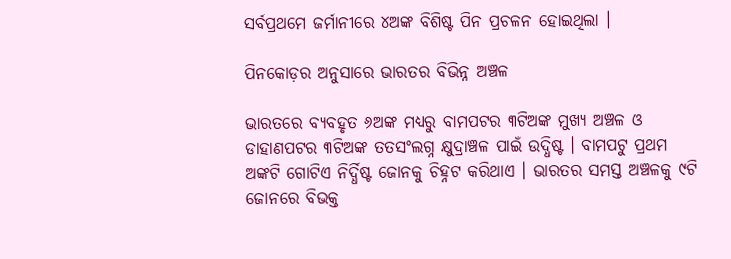ସର୍ବପ୍ରଥମେ ଜର୍ମାନୀରେ ୪ଅଙ୍କ ବିଶିଷ୍ଟ ପିନ ପ୍ରଚଳନ ହୋଇଥିଲା ।

ପିନକୋଡ଼ର ଅନୁସାରେ ଭାରତର ବିଭିନ୍ନ ଅଞ୍ଚଳ

ଭାରତରେ ବ୍ୟବହୃତ ୬ଅଙ୍କ ମଧ୍ୟରୁ ବାମପଟର ୩ଟିଅଙ୍କ ମୁଖ୍ୟ ଅଞ୍ଚଳ ଓ ଡାହାଣପଟର ୩ଟିଅଙ୍କ ତତସଂଲଗ୍ନ କ୍ଷୁଦ୍ରାଞ୍ଚଳ ପାଇଁ ଉଦ୍ଧିଷ୍ଟ । ବାମପଟୁ ପ୍ରଥମ ଅଙ୍କଟି ଗୋଟିଏ ନିର୍ଦ୍ଧିଷ୍ଟ ଜୋନକୁ ଚିହ୍ନଟ କରିଥାଏ । ଭାରତର ସମସ୍ତ ଅଞ୍ଚଳକୁ ୯ଟି ଜୋନରେ ବିଭକ୍ତ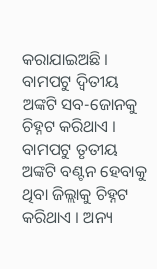କରାଯାଇଅଛି । ବାମପଟୁ ଦ୍ୱିତୀୟ ଅଙ୍କଟି ସବ-ଜୋନକୁ ଚିହ୍ନଟ କରିଥାଏ । ବାମପଟୁ ତୃତୀୟ ଅଙ୍କଟି ବଣ୍ଟନ ହେବାକୁ ଥିବା ଜିଲ୍ଲାକୁ ଚିହ୍ନଟ କରିଥାଏ । ଅନ୍ୟ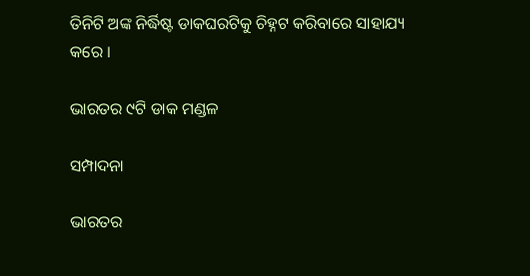ତିନିଟି ଅଙ୍କ ନିର୍ଦ୍ଧିଷ୍ଟ ଡାକଘରଟିକୁ ଚିହ୍ନଟ କରିବାରେ ସାହାଯ୍ୟ କରେ ।

ଭାରତର ୯ଟି ଡାକ ମଣ୍ଡଳ

ସମ୍ପାଦନା

ଭାରତର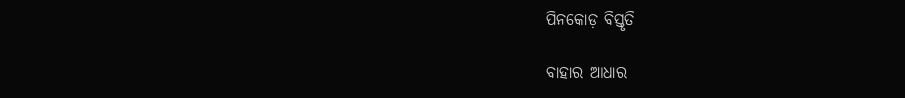ପିନକୋଡ଼ ବିସ୍ତୃତି

ବାହାର ଆଧାର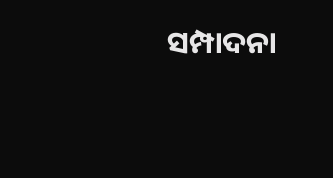ସମ୍ପାଦନା